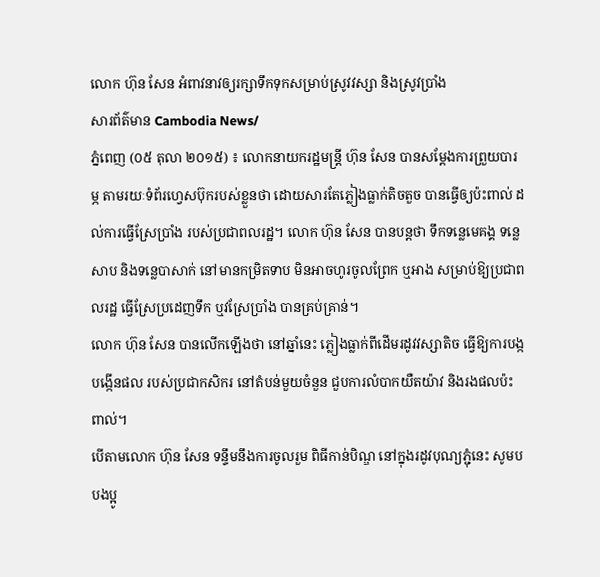លោក ហ៊ុន សែន អំពាវនាវឲ្យរក្សាទឹកទុកសម្រាប់ស្រូវវស្សា និងស្រូវប្រាំង
សារព័ត៌មាន Cambodia News/
ភ្នំពេញ (០៥ តុលា ២០១៥) ៖ លោកនាយករដ្ឋមន្ត្រី ហ៊ុន សែន បានសម្តែងការព្រួយបារម្ភ តាមរយៈទំព័រហ្វេសប៊ុករបស់ខ្លួនថា ដោយសារតែភ្លៀងធ្លាក់តិចតួច បានធ្វើឲ្យប៉ះពាល់ ដល់ការធ្វើស្រែប្រាំង របស់ប្រជាពលរដ្ឋ។ លោក ហ៊ុន សែន បានបន្តថា ទឹកទន្លេមេគង្គ ទន្លេសាប និងទន្លេបាសាក់ នៅមានកម្រិតទាប មិនអាចហូរចូលព្រែក ឬអាង សម្រាប់ឱ្យប្រជាពលរដ្ឋ ធ្វើស្រែប្រដេញទឹក ឬវស្រែប្រាំង បានគ្រប់គ្រាន់។
លោក ហ៊ុន សែន បានលើកឡើងថា នៅឆ្នាំនេះ ភ្លៀងធ្លាក់ពីដើមរដូវវស្សាតិច ធ្វើឱ្យការបង្កបង្កើនផល របស់ប្រជាកសិករ នៅតំបន់មួយចំនួន ជួបការលំបាកយឺតយ៉ាវ និងរងផលប៉ះពាល់។
បើតាមលោក ហ៊ុន សែន ទន្ទឹមនឹងការចូលរួម ពិធីកាន់បិណ្ឌ នៅក្នុងរដូវបុណ្យភ្ជុំនេះ សូមបបងប្អូ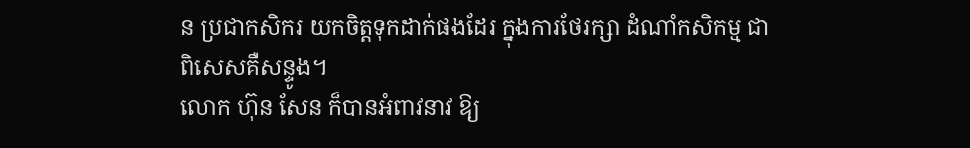ន ប្រជាកសិករ យកចិត្តទុកដាក់ផងដែរ ក្នុងការថែរក្សា ដំណាំកសិកម្ម ជាពិសេសគឺសន្ទូង។
លោក ហ៊ុន សែន ក៏បានអំពាវនាវ ឱ្យ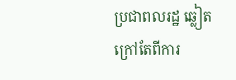ប្រជាពលរដ្ឋ ឆ្លៀតក្រៅតែពីការ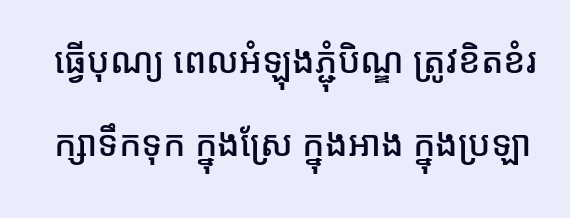ធ្វើបុណ្យ ពេលអំឡុងភ្ជុំបិណ្ឌ ត្រូវខិតខំរក្សាទឹកទុក ក្នុងស្រែ ក្នុងអាង ក្នុងប្រឡា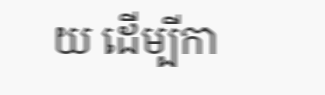យ ដើម្បីកា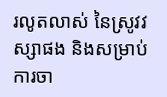រលូតលាស់ នៃស្រូវវស្សាផង និងសម្រាប់ ការចា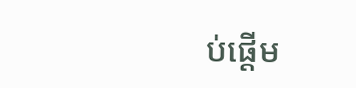ប់ផ្តើម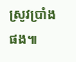ស្រូវប្រាំងផង៕